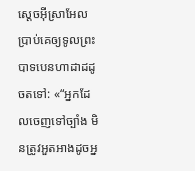ស្ដេចអ៊ីស្រាអែលប្រាប់គេឲ្យទូលព្រះបាទបេនហាដាដដូចតទៅ: «“អ្នកដែលចេញទៅច្បាំង មិនត្រូវអួតអាងដូចអ្ន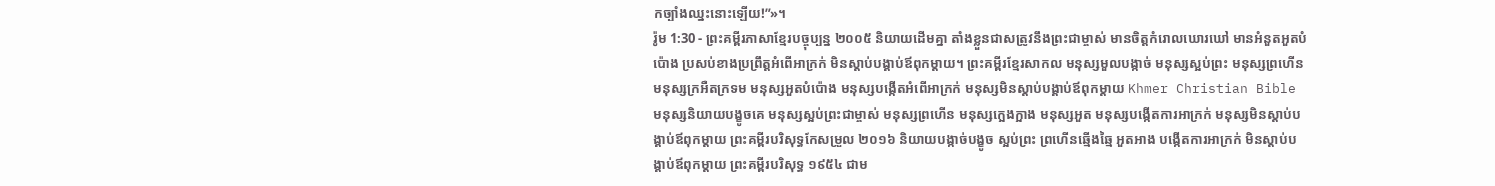កច្បាំងឈ្នះនោះឡើយ!”»។
រ៉ូម 1:30 - ព្រះគម្ពីរភាសាខ្មែរបច្ចុប្បន្ន ២០០៥ និយាយដើមគ្នា តាំងខ្លួនជាសត្រូវនឹងព្រះជាម្ចាស់ មានចិត្តកំរោលឃោរឃៅ មានអំនួតអួតបំប៉ោង ប្រសប់ខាងប្រព្រឹត្តអំពើអាក្រក់ មិនស្ដាប់បង្គាប់ឪពុកម្ដាយ។ ព្រះគម្ពីរខ្មែរសាកល មនុស្សមួលបង្កាច់ មនុស្សស្អប់ព្រះ មនុស្សព្រហើន មនុស្សក្រអឺតក្រទម មនុស្សអួតបំប៉ោង មនុស្សបង្កើតអំពើអាក្រក់ មនុស្សមិនស្ដាប់បង្គាប់ឪពុកម្ដាយ Khmer Christian Bible មនុស្សនិយាយបង្ខូចគេ មនុស្សស្អប់ព្រះជាម្ចាស់ មនុស្សព្រហើន មនុស្សក្អេងក្អាង មនុស្សអួត មនុស្សបង្កើតការអាក្រក់ មនុស្សមិនស្ដាប់បង្គាប់ឪពុកម្ដាយ ព្រះគម្ពីរបរិសុទ្ធកែសម្រួល ២០១៦ និយាយបង្កាច់បង្ខូច ស្អប់ព្រះ ព្រហើនឆ្មើងឆ្មៃ អួតអាង បង្កើតការអាក្រក់ មិនស្តាប់បង្គាប់ឪពុកម្តាយ ព្រះគម្ពីរបរិសុទ្ធ ១៩៥៤ ជាម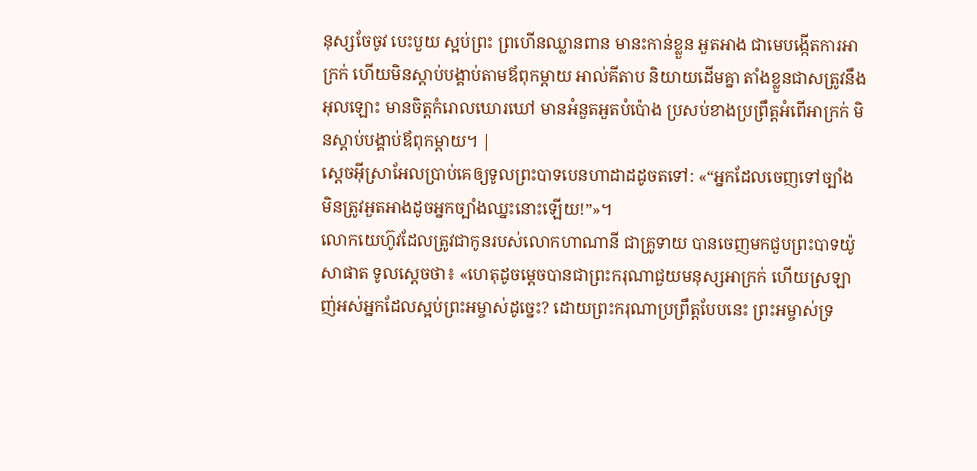នុស្សចែចូវ បេះបួយ ស្អប់ព្រះ ព្រហើនឈ្លានពាន មានះកាន់ខ្លួន អួតអាង ជាមេបង្កើតការអាក្រក់ ហើយមិនស្តាប់បង្គាប់តាមឪពុកម្តាយ អាល់គីតាប និយាយដើមគ្នា តាំងខ្លួនជាសត្រូវនឹងអុលឡោះ មានចិត្ដកំរោលឃោរឃៅ មានអំនួតអួតបំប៉ោង ប្រសប់ខាងប្រព្រឹត្ដអំពើអាក្រក់ មិនស្ដាប់បង្គាប់ឪពុកម្ដាយ។ |
ស្ដេចអ៊ីស្រាអែលប្រាប់គេឲ្យទូលព្រះបាទបេនហាដាដដូចតទៅ: «“អ្នកដែលចេញទៅច្បាំង មិនត្រូវអួតអាងដូចអ្នកច្បាំងឈ្នះនោះឡើយ!”»។
លោកយេហ៊ូវដែលត្រូវជាកូនរបស់លោកហាណានី ជាគ្រូទាយ បានចេញមកជួបព្រះបាទយ៉ូសាផាត ទូលស្ដេចថា៖ «ហេតុដូចម្ដេចបានជាព្រះករុណាជួយមនុស្សអាក្រក់ ហើយស្រឡាញ់អស់អ្នកដែលស្អប់ព្រះអម្ចាស់ដូច្នេះ? ដោយព្រះករុណាប្រព្រឹត្តបែបនេះ ព្រះអម្ចាស់ទ្រ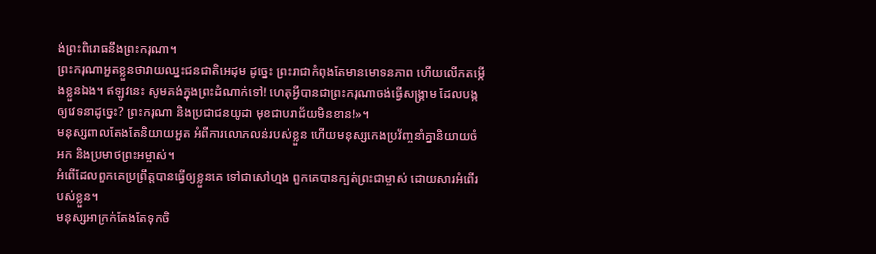ង់ព្រះពិរោធនឹងព្រះករុណា។
ព្រះករុណាអួតខ្លួនថាវាយឈ្នះជនជាតិអេដុម ដូច្នេះ ព្រះរាជាកំពុងតែមានមោទនភាព ហើយលើកតម្កើងខ្លួនឯង។ ឥឡូវនេះ សូមគង់ក្នុងព្រះដំណាក់ទៅ! ហេតុអ្វីបានជាព្រះករុណាចង់ធ្វើសង្គ្រាម ដែលបង្កឲ្យវេទនាដូច្នេះ? ព្រះករុណា និងប្រជាជនយូដា មុខជាបរាជ័យមិនខាន!»។
មនុស្សពាលតែងតែនិយាយអួត អំពីការលោភលន់របស់ខ្លួន ហើយមនុស្សកេងប្រវ័ញ្ចនាំគ្នានិយាយចំអក និងប្រមាថព្រះអម្ចាស់។
អំពើដែលពួកគេប្រព្រឹត្តបានធ្វើឲ្យខ្លួនគេ ទៅជាសៅហ្មង ពួកគេបានក្បត់ព្រះជាម្ចាស់ ដោយសារអំពើរបស់ខ្លួន។
មនុស្សអាក្រក់តែងតែទុកចិ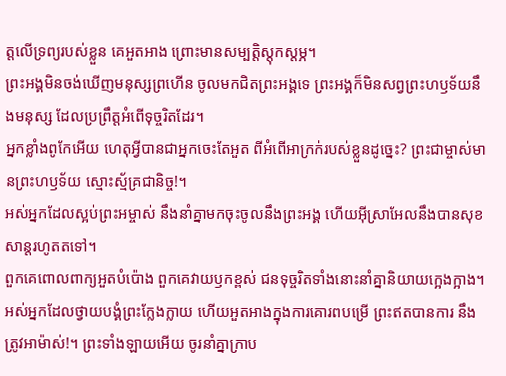ត្តលើទ្រព្យរបស់ខ្លួន គេអួតអាង ព្រោះមានសម្បត្តិស្ដុកស្ដម្ភ។
ព្រះអង្គមិនចង់ឃើញមនុស្សព្រហើន ចូលមកជិតព្រះអង្គទេ ព្រះអង្គក៏មិនសព្វព្រះហឫទ័យនឹងមនុស្ស ដែលប្រព្រឹត្តអំពើទុច្ចរិតដែរ។
អ្នកខ្លាំងពូកែអើយ ហេតុអ្វីបានជាអ្នកចេះតែអួត ពីអំពើអាក្រក់របស់ខ្លួនដូច្នេះ? ព្រះជាម្ចាស់មានព្រះហឫទ័យ ស្មោះស្ម័គ្រជានិច្ច!។
អស់អ្នកដែលស្អប់ព្រះអម្ចាស់ នឹងនាំគ្នាមកចុះចូលនឹងព្រះអង្គ ហើយអ៊ីស្រាអែលនឹងបានសុខសាន្តរហូតតទៅ។
ពួកគេពោលពាក្យអួតបំប៉ោង ពួកគេវាយឫកខ្ពស់ ជនទុច្ចរិតទាំងនោះនាំគ្នានិយាយក្អេងក្អាង។
អស់អ្នកដែលថ្វាយបង្គំព្រះក្លែងក្លាយ ហើយអួតអាងក្នុងការគោរពបម្រើ ព្រះឥតបានការ នឹងត្រូវអាម៉ាស់!។ ព្រះទាំងឡាយអើយ ចូរនាំគ្នាក្រាប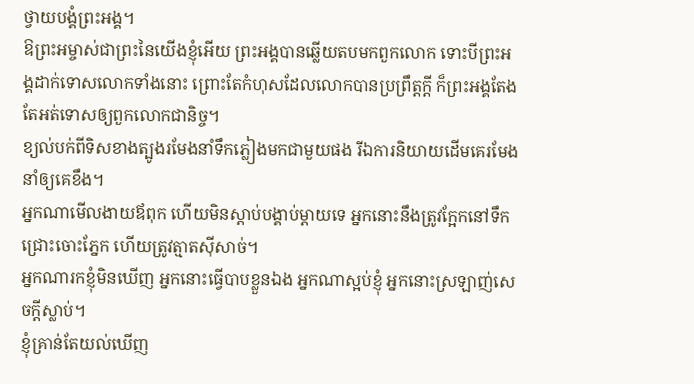ថ្វាយបង្គំព្រះអង្គ។
ឱព្រះអម្ចាស់ជាព្រះនៃយើងខ្ញុំអើយ ព្រះអង្គបានឆ្លើយតបមកពួកលោក ទោះបីព្រះអង្គដាក់ទោសលោកទាំងនោះ ព្រោះតែកំហុសដែលលោកបានប្រព្រឹត្តក្ដី ក៏ព្រះអង្គតែងតែអត់ទោសឲ្យពួកលោកជានិច្ច។
ខ្យល់បក់ពីទិសខាងត្បូងរមែងនាំទឹកភ្លៀងមកជាមួយផង រីឯការនិយាយដើមគេរមែងនាំឲ្យគេខឹង។
អ្នកណាមើលងាយឪពុក ហើយមិនស្ដាប់បង្គាប់ម្ដាយទេ អ្នកនោះនឹងត្រូវក្អែកនៅទឹកជ្រោះចោះភ្នែក ហើយត្រូវត្មាតស៊ីសាច់។
អ្នកណារកខ្ញុំមិនឃើញ អ្នកនោះធ្វើបាបខ្លួនឯង អ្នកណាស្អប់ខ្ញុំ អ្នកនោះស្រឡាញ់សេចក្ដីស្លាប់។
ខ្ញុំគ្រាន់តែយល់ឃើញ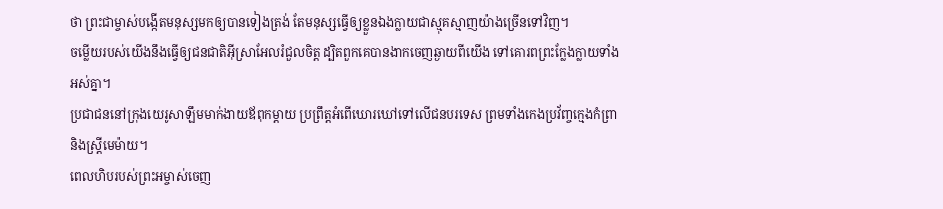ថា ព្រះជាម្ចាស់បង្កើតមនុស្សមកឲ្យបានទៀងត្រង់ តែមនុស្សធ្វើឲ្យខ្លួនឯងក្លាយជាស្មុគស្មាញយ៉ាងច្រើនទៅវិញ។
ចម្លើយរបស់យើងនឹងធ្វើឲ្យជនជាតិអ៊ីស្រាអែលរំជួលចិត្ត ដ្បិតពួកគេបានងាកចេញឆ្ងាយពីយើង ទៅគោរពព្រះក្លែងក្លាយទាំងអស់គ្នា។
ប្រជាជននៅក្រុងយេរូសាឡឹមមាក់ងាយឪពុកម្ដាយ ប្រព្រឹត្តអំពើឃោរឃៅទៅលើជនបរទេស ព្រមទាំងកេងប្រវ័ញ្ចក្មេងកំព្រា និងស្ត្រីមេម៉ាយ។
ពេលហិបរបស់ព្រះអម្ចាស់ចេញ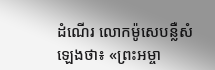ដំណើរ លោកម៉ូសេបន្លឺសំឡេងថា៖ «ព្រះអម្ចា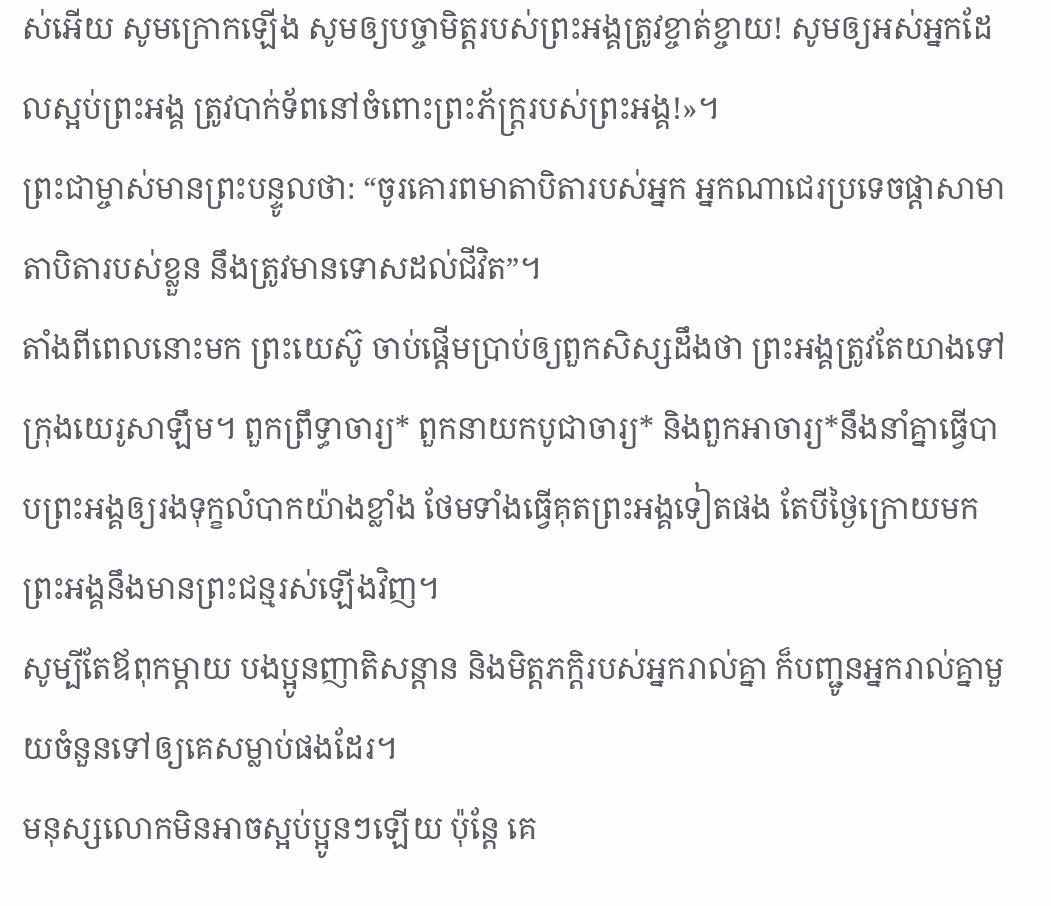ស់អើយ សូមក្រោកឡើង សូមឲ្យបច្ចាមិត្តរបស់ព្រះអង្គត្រូវខ្ចាត់ខ្ចាយ! សូមឲ្យអស់អ្នកដែលស្អប់ព្រះអង្គ ត្រូវបាក់ទ័ពនៅចំពោះព្រះភ័ក្ត្ររបស់ព្រះអង្គ!»។
ព្រះជាម្ចាស់មានព្រះបន្ទូលថា: “ចូរគោរពមាតាបិតារបស់អ្នក អ្នកណាជេរប្រទេចផ្ដាសាមាតាបិតារបស់ខ្លួន នឹងត្រូវមានទោសដល់ជីវិត”។
តាំងពីពេលនោះមក ព្រះយេស៊ូ ចាប់ផ្ដើមប្រាប់ឲ្យពួកសិស្សដឹងថា ព្រះអង្គត្រូវតែយាងទៅក្រុងយេរូសាឡឹម។ ពួកព្រឹទ្ធាចារ្យ* ពួកនាយកបូជាចារ្យ* និងពួកអាចារ្យ*នឹងនាំគ្នាធ្វើបាបព្រះអង្គឲ្យរងទុក្ខលំបាកយ៉ាងខ្លាំង ថែមទាំងធ្វើគុតព្រះអង្គទៀតផង តែបីថ្ងៃក្រោយមក ព្រះអង្គនឹងមានព្រះជន្មរស់ឡើងវិញ។
សូម្បីតែឪពុកម្ដាយ បងប្អូនញាតិសន្ដាន និងមិត្តភក្ដិរបស់អ្នករាល់គ្នា ក៏បញ្ជូនអ្នករាល់គ្នាមួយចំនួនទៅឲ្យគេសម្លាប់ផងដែរ។
មនុស្សលោកមិនអាចស្អប់ប្អូនៗឡើយ ប៉ុន្តែ គេ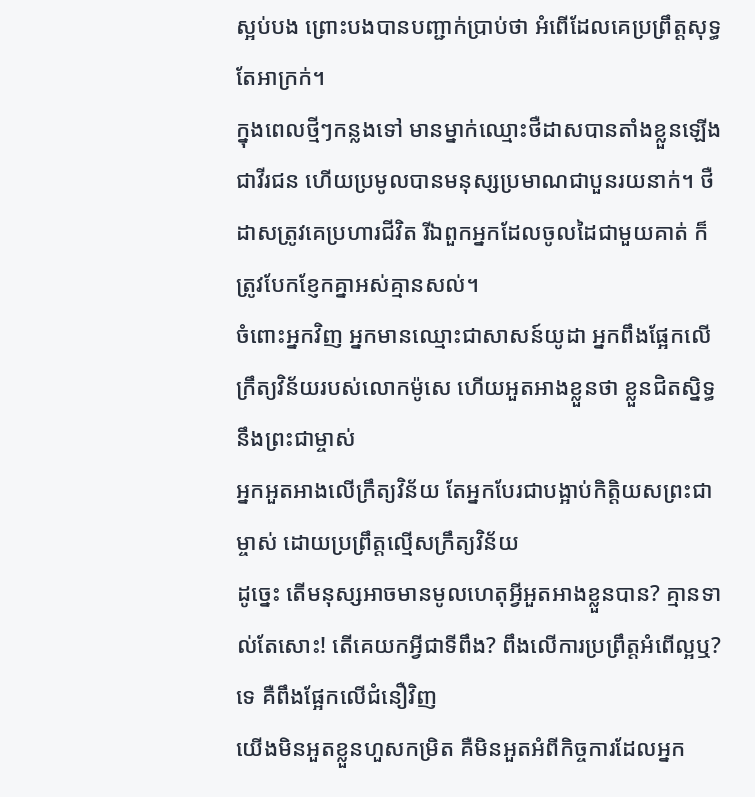ស្អប់បង ព្រោះបងបានបញ្ជាក់ប្រាប់ថា អំពើដែលគេប្រព្រឹត្តសុទ្ធតែអាក្រក់។
ក្នុងពេលថ្មីៗកន្លងទៅ មានម្នាក់ឈ្មោះថឺដាសបានតាំងខ្លួនឡើងជាវីរជន ហើយប្រមូលបានមនុស្សប្រមាណជាបួនរយនាក់។ ថឺដាសត្រូវគេប្រហារជីវិត រីឯពួកអ្នកដែលចូលដៃជាមួយគាត់ ក៏ត្រូវបែកខ្ញែកគ្នាអស់គ្មានសល់។
ចំពោះអ្នកវិញ អ្នកមានឈ្មោះជាសាសន៍យូដា អ្នកពឹងផ្អែកលើក្រឹត្យវិន័យរបស់លោកម៉ូសេ ហើយអួតអាងខ្លួនថា ខ្លួនជិតស្និទ្ធនឹងព្រះជាម្ចាស់
អ្នកអួតអាងលើក្រឹត្យវិន័យ តែអ្នកបែរជាបង្អាប់កិត្តិយសព្រះជាម្ចាស់ ដោយប្រព្រឹត្តល្មើសក្រឹត្យវិន័យ
ដូច្នេះ តើមនុស្សអាចមានមូលហេតុអ្វីអួតអាងខ្លួនបាន? គ្មានទាល់តែសោះ! តើគេយកអ្វីជាទីពឹង? ពឹងលើការប្រព្រឹត្តអំពើល្អឬ? ទេ គឺពឹងផ្អែកលើជំនឿវិញ
យើងមិនអួតខ្លួនហួសកម្រិត គឺមិនអួតអំពីកិច្ចការដែលអ្នក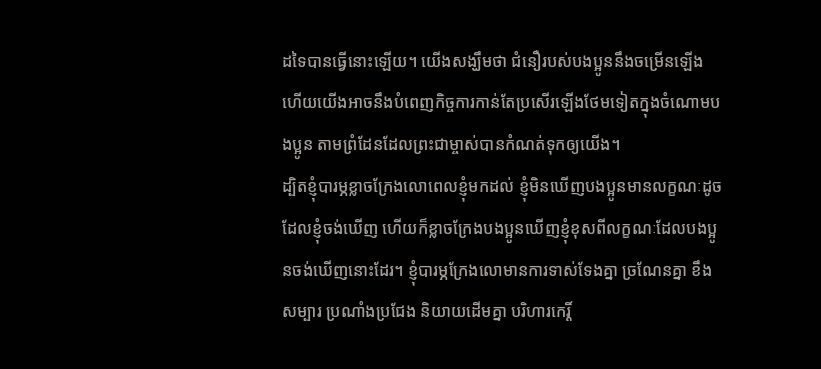ដទៃបានធ្វើនោះឡើយ។ យើងសង្ឃឹមថា ជំនឿរបស់បងប្អូននឹងចម្រើនឡើង ហើយយើងអាចនឹងបំពេញកិច្ចការកាន់តែប្រសើរឡើងថែមទៀតក្នុងចំណោមបងប្អូន តាមព្រំដែនដែលព្រះជាម្ចាស់បានកំណត់ទុកឲ្យយើង។
ដ្បិតខ្ញុំបារម្ភខ្លាចក្រែងលោពេលខ្ញុំមកដល់ ខ្ញុំមិនឃើញបងប្អូនមានលក្ខណៈដូចដែលខ្ញុំចង់ឃើញ ហើយក៏ខ្លាចក្រែងបងប្អូនឃើញខ្ញុំខុសពីលក្ខណៈដែលបងប្អូនចង់ឃើញនោះដែរ។ ខ្ញុំបារម្ភក្រែងលោមានការទាស់ទែងគ្នា ច្រណែនគ្នា ខឹងសម្បារ ប្រណាំងប្រជែង និយាយដើមគ្នា បរិហារកេរ្តិ៍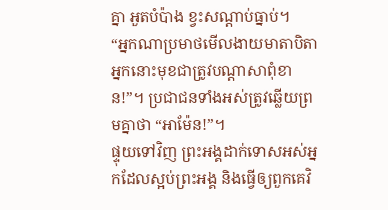គ្នា អួតបំប៉ាង ខ្វះសណ្ដាប់ធ្នាប់។
“អ្នកណាប្រមាថមើលងាយមាតាបិតា អ្នកនោះមុខជាត្រូវបណ្ដាសាពុំខាន!”។ ប្រជាជនទាំងអស់ត្រូវឆ្លើយព្រមគ្នាថា “អាម៉ែន!”។
ផ្ទុយទៅវិញ ព្រះអង្គដាក់ទោសអស់អ្នកដែលស្អប់ព្រះអង្គ និងធ្វើឲ្យពួកគេវិ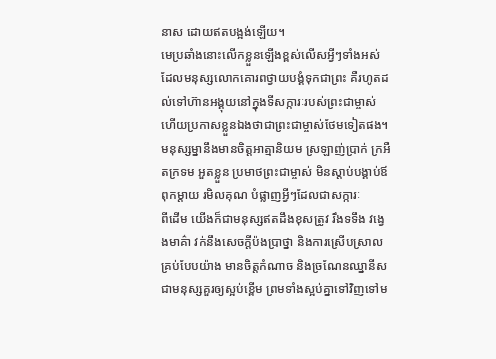នាស ដោយឥតបង្អង់ឡើយ។
មេប្រឆាំងនោះលើកខ្លួនឡើងខ្ពស់លើសអ្វីៗទាំងអស់ ដែលមនុស្សលោកគោរពថ្វាយបង្គំទុកជាព្រះ គឺរហូតដល់ទៅហ៊ានអង្គុយនៅក្នុងទីសក្ការៈរបស់ព្រះជាម្ចាស់ ហើយប្រកាសខ្លួនឯងថាជាព្រះជាម្ចាស់ថែមទៀតផង។
មនុស្សម្នានឹងមានចិត្តអាត្មានិយម ស្រឡាញ់ប្រាក់ ក្រអឺតក្រទម អួតខ្លួន ប្រមាថព្រះជាម្ចាស់ មិនស្ដាប់បង្គាប់ឪពុកម្ដាយ រមិលគុណ បំផ្លាញអ្វីៗដែលជាសក្ការៈ
ពីដើម យើងក៏ជាមនុស្សឥតដឹងខុសត្រូវ រឹងទទឹង វង្វេងមាគ៌ា វក់នឹងសេចក្ដីប៉ងប្រាថ្នា និងការស្រើបស្រាលគ្រប់បែបយ៉ាង មានចិត្តកំណាច និងច្រណែនឈ្នានីស ជាមនុស្សគួរឲ្យស្អប់ខ្ពើម ព្រមទាំងស្អប់គ្នាទៅវិញទៅម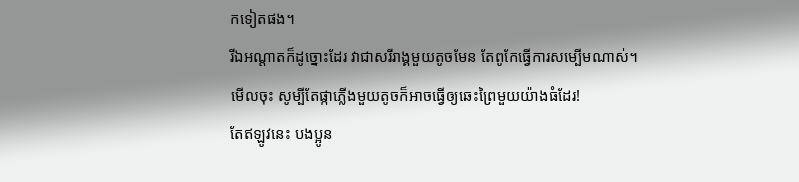កទៀតផង។
រីឯអណ្ដាតក៏ដូច្នោះដែរ វាជាសរីរាង្គមួយតូចមែន តែពូកែធ្វើការសម្បើមណាស់។ មើលចុះ សូម្បីតែផ្កាភ្លើងមួយតូចក៏អាចធ្វើឲ្យឆេះព្រៃមួយយ៉ាងធំដែរ!
តែឥឡូវនេះ បងប្អូន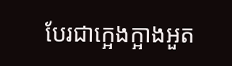បែរជាក្អេងក្អាងអួត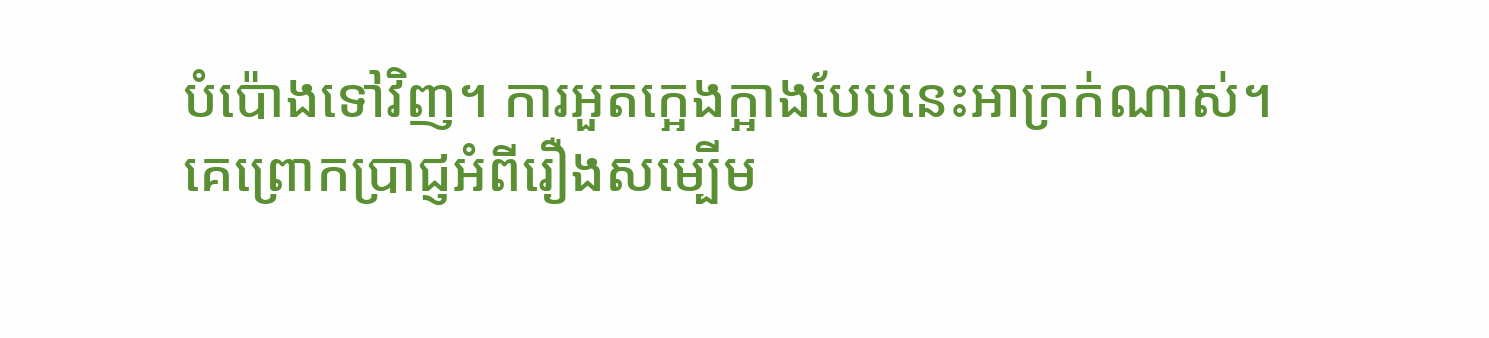បំប៉ោងទៅវិញ។ ការអួតក្អេងក្អាងបែបនេះអាក្រក់ណាស់។
គេព្រោកប្រាជ្ញអំពីរឿងសម្បើម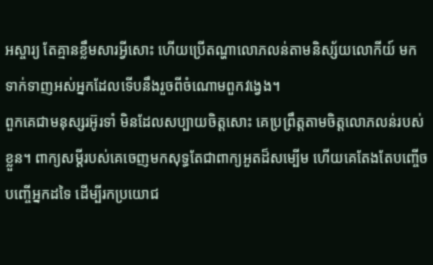អស្ចារ្យ តែគ្មានខ្លឹមសារអ្វីសោះ ហើយប្រើតណ្ហាលោភលន់តាមនិស្ស័យលោកីយ៍ មកទាក់ទាញអស់អ្នកដែលទើបនឹងរួចពីចំណោមពួកវង្វេង។
ពួកគេជាមនុស្សរអ៊ូរទាំ មិនដែលសប្បាយចិត្តសោះ គេប្រព្រឹត្តតាមចិត្តលោភលន់របស់ខ្លួន។ ពាក្យសម្ដីរបស់គេចេញមកសុទ្ធតែជាពាក្យអួតដ៏សម្បើម ហើយគេតែងតែបញ្ចើចបញ្ចើអ្នកដទៃ ដើម្បីរកប្រយោជ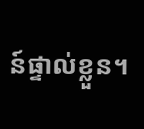ន៍ផ្ទាល់ខ្លួន។